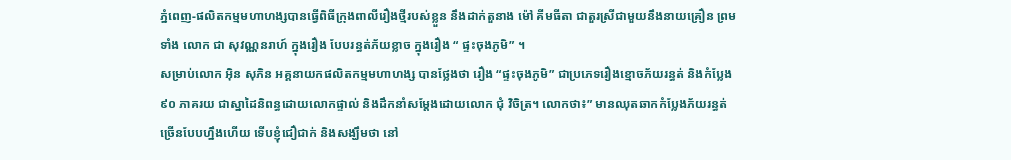ភ្នំពេញ-ផលិតកម្មមហាហង្សបានធ្វើពិធីក្រុងពាលីរឿងថ្មីរបស់ខ្លួន នឹងដាក់តួនាង ម៉ៅ គីមធីតា ជាតួរស្រីជាមួយនឹងនាយគ្រឿន ព្រមទាំង លោក ជា សុវណ្ណនរាហ៍ ក្នុងរឿង បែបរន្ធត់ភ័យខ្លាច ក្នុងរឿង “ ផ្ទះចុងភូមិ” ។
សម្រាប់លោក អ៊ិន សុភិន អគ្គនាយកផលិតកម្មមហាហង្ស បានថ្លែងថា រឿង “ផ្ទះចុងភូមិ” ជាប្រភេទរឿងខ្មោចភ័យរន្ធត់ និងកំប្លែង ៩០ ភាគរយ ជាស្នាដៃនិពន្ធដោយលោកផ្ទាល់ និងដឹកនាំសម្ដែងដោយលោក ជុំ វិចិត្រ។ លោកថា៖” មានឈុតឆាកកំប្លែងភ័យរន្ធត់ច្រើនបែបហ្នឹងហើយ ទើបខ្ញុំជឿជាក់ និងសង្ឃឹមថា នៅ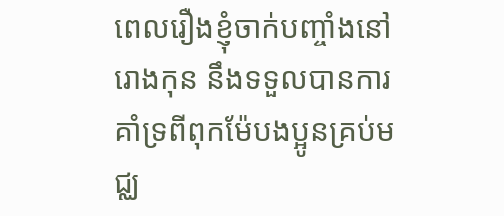ពេលរឿងខ្ញុំចាក់បញ្ចាំងនៅរោងកុន នឹងទទួលបានការគាំទ្រពីពុកម៉ែបងប្អូនគ្រប់មជ្ឈ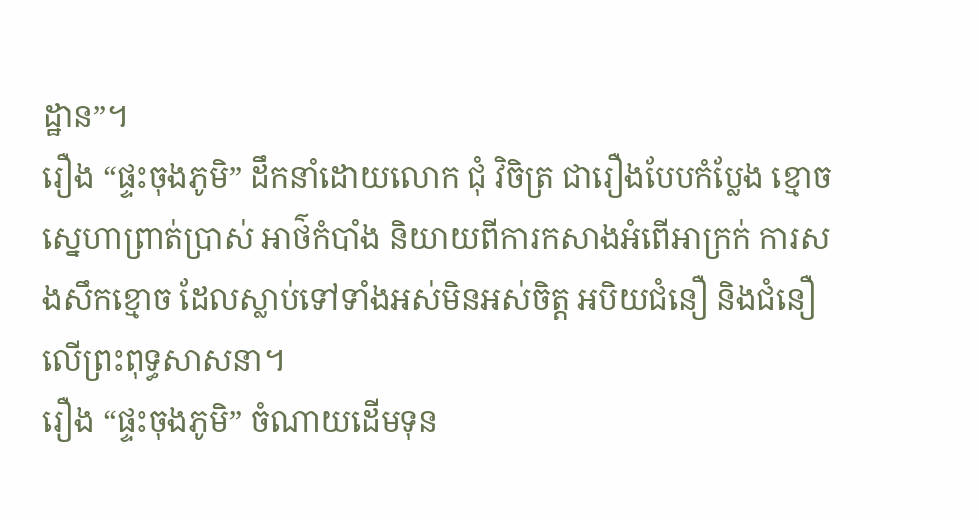ដ្ឋាន”។
រឿង “ផ្ទះចុងភូមិ” ដឹកនាំដោយលោក ជុំ វិចិត្រ ជារឿងបែបកំប្លែង ខ្មោច ស្នេហាព្រាត់ប្រាស់ អាថ៌កំបាំង និយាយពីការកសាងអំពើអាក្រក់ ការសងសឹកខ្មោច ដែលស្លាប់ទៅទាំងអស់មិនអស់ចិត្ត អបិយជំនឿ និងជំនឿលើព្រះពុទ្ធសាសនា។
រឿង “ផ្ទះចុងភូមិ” ចំណាយដើមទុន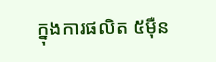ក្នុងការផលិត ៥ម៉ឺន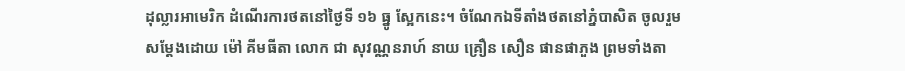ដុល្លារអាមេរិក ដំណើរការថតនៅថ្ងៃទី ១៦ ធ្នូ ស្អែកនេះ។ ចំណែកឯទីតាំងថតនៅភ្នំបាសិត ចូលរួមសម្ដែងដោយ ម៉ៅ គីមធីតា លោក ជា សុវណ្ណនរាហ៍ នាយ គ្រឿន សឿន ផានផាភួង ព្រមទាំងតា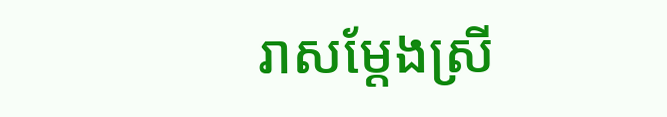រាសម្ដែងស្រី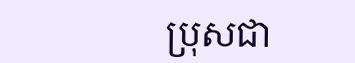ប្រុសជា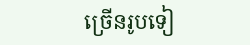ច្រើនរូបទៀ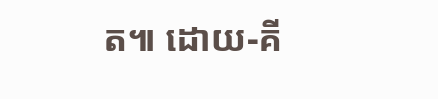ត៕ ដោយ-គី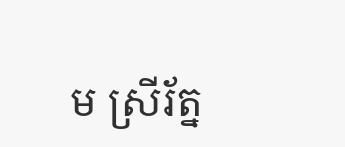ម ស្រីរ័ត្ន